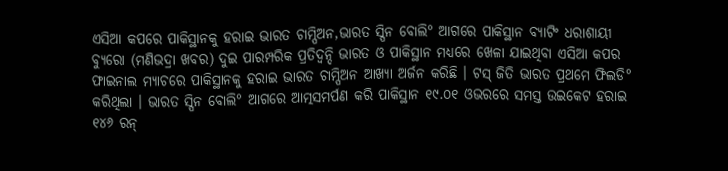ଏସିଆ କପରେ ପାକିସ୍ଥାନକୁ ହରାଇ ଭାରତ ଚାମ୍ପିଅନ,ଭାରତ ସ୍ପିନ ବୋଲି° ଆଗରେ ପାକିସ୍ଥାନ ବ୍ୟାଟିଂ ଧରାଶାୟୀ
ବ୍ୟୁରୋ (ମଣିଭଦ୍ରା ଖବର) ଦୁଇ ପାରମ୍ପରିକ ପ୍ରତିଦ୍ବନ୍ଦି ଭାରତ ଓ ପାକିସ୍ଥାନ ମଧ୍ୟରେ ଖେଳା ଯାଇଥିବା ଏସିଆ କପର ଫାଇନାଲ ମ୍ୟାଚରେ ପାକିସ୍ଥାନକୁ ହରାଇ ଭାରତ ଚାମ୍ପିଅନ ଆଖ୍ୟା ଅର୍ଜନ କରିଛି । ଟସ୍ ଜିତି ଭାରତ ପ୍ରଥମେ ଫିଲଡି° କରିଥିଲା । ଭାରତ ସ୍ପିନ ବୋଲି° ଆଗରେ ଆତ୍ମସମର୍ପଣ କରି ପାକିସ୍ଥାନ ୧୯.୦୧ ଓଭରରେ ସମସ୍ତ ଉଇକେଟ ହରାଇ ୧୪୬ ରନ୍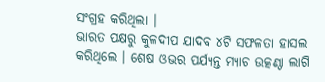ସଂଗ୍ରହ କରିଥିଲା ।
ଭାରତ ପକ୍ଷରୁ କୁଳଦୀପ ଯାଦବ ୪ଟି ସଫଳତା ହାସଲ କରିଥିଲେ । ଶେଷ ଓଭର ପର୍ଯ୍ୟନ୍ତ ମ୍ୟାଚ ଉତ୍କଣ୍ଠା ଲାଗି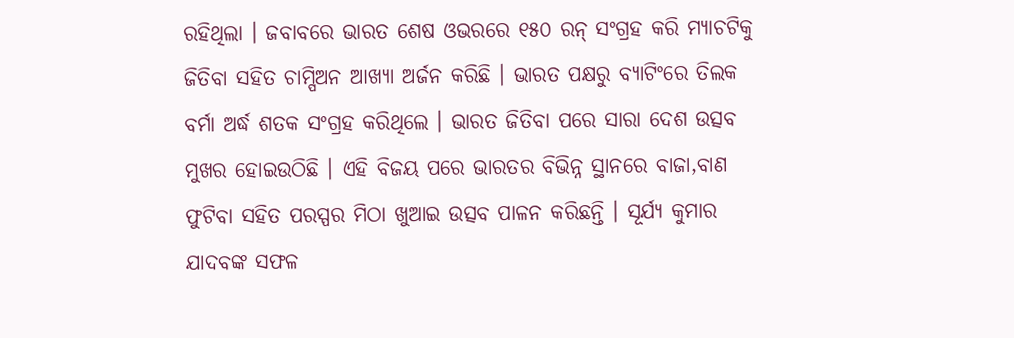ରହିଥିଲା । ଜବାବରେ ଭାରତ ଶେଷ ଓଭରରେ ୧୫୦ ରନ୍ ସଂଗ୍ରହ କରି ମ୍ୟାଚଟିକୁ ଜିତିବା ସହିତ ଚାମ୍ପିଅନ ଆଖ୍ୟା ଅର୍ଜନ କରିଛି । ଭାରତ ପକ୍ଷରୁ ବ୍ୟାଟିଂରେ ତିଲକ ବର୍ମା ଅର୍ଦ୍ଧ ଶତକ ସଂଗ୍ରହ କରିଥିଲେ । ଭାରତ ଜିତିବା ପରେ ସାରା ଦେଶ ଉତ୍ସବ ମୁଖର ହୋଇଉଠିଛି । ଏହି ବିଜୟ ପରେ ଭାରତର ବିଭିନ୍ନ ସ୍ଥାନରେ ବାଜା,ବାଣ ଫୁଟିବା ସହିତ ପରସ୍ପର ମିଠା ଖୁଆଇ ଉତ୍ସବ ପାଳନ କରିଛନ୍ତି । ସୂର୍ଯ୍ୟ କୁମାର ଯାଦବଙ୍କ ସଫଳ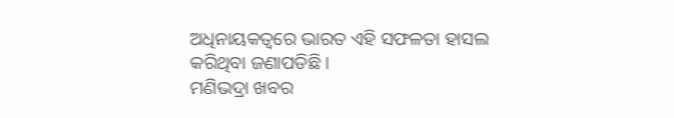ଅଧିନାୟକତ୍ବରେ ଭାରତ ଏହି ସଫଳତା ହାସଲ କରିଥିବା ଜଣାପଡିଛି ।
ମଣିଭଦ୍ରା ଖବର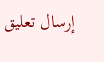إرسال تعليق